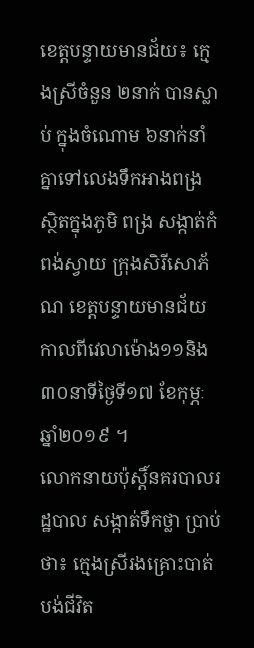ខេត្តបន្ទាយមានជ័យ៖ ក្មេងស្រីចំនួន ២នាក់ បានស្លាប់ ក្នុងចំណោម ៦នាក់នាំគ្នាទៅលេងទឹកអាងពង្រ ស្ថិតក្នុងភូមិ ពង្រ សង្កាត់កំពង់ស្វាយ ក្រុងសិរីសោភ័ណ ខេត្តបន្ទាយមានជ័យ កាលពីវេលាម៉ោង១១និង៣០នាទីថ្ងៃទី១៧ ខែកុម្ភៈ ឆ្នាំ២០១៩ ។
លោកនាយប៉ុស្តិ៍នគរបាលរដ្ឋបាល សង្កាត់ទឹកថ្លា ប្រាប់ថា៖ ក្មេងស្រីរងគ្រោះបាត់បង់ជីវិត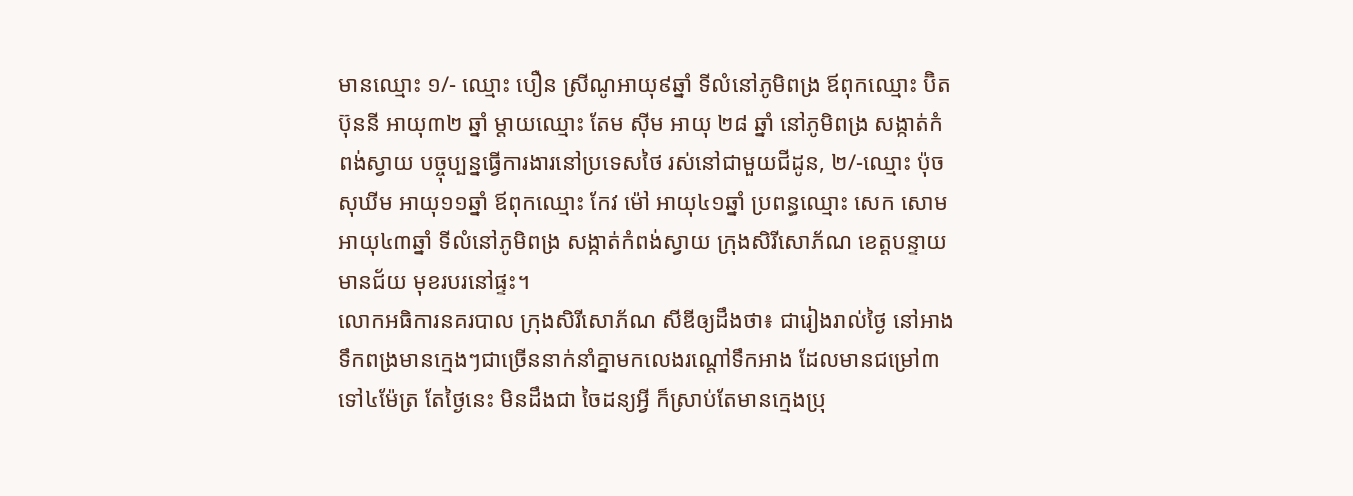មានឈ្មោះ ១/- ឈ្មោះ បឿន ស្រីណូអាយុ៩ឆ្នាំ ទីលំនៅភូមិពង្រ ឪពុកឈ្មោះ ប៊ិត ប៊ុននី អាយុ៣២ ឆ្នាំ ម្តាយឈ្មោះ តែម ស៊ីម អាយុ ២៨ ឆ្នាំ នៅភូមិពង្រ សង្កាត់កំពង់ស្វាយ បច្ចុប្បន្នធ្វើការងារនៅប្រទេសថៃ រស់នៅជាមួយជីដូន, ២/-ឈ្មោះ ប៉ុច សុឃីម អាយុ១១ឆ្នាំ ឪពុកឈ្មោះ កែវ ម៉ៅ អាយុ៤១ឆ្នាំ ប្រពន្ធឈ្មោះ សេក សោម អាយុ៤៣ឆ្នាំ ទីលំនៅភូមិពង្រ សង្កាត់កំពង់ស្វាយ ក្រុងសិរីសោភ័ណ ខេត្តបន្ទាយមានជ័យ មុខរបរនៅផ្ទះ។
លោកអធិការនគរបាល ក្រុងសិរីសោភ័ណ សីឌីឲ្យដឹងថា៖ ជារៀងរាល់ថ្ងៃ នៅអាងទឹកពង្រមានក្មេងៗជាច្រើននាក់នាំគ្នាមកលេងរណ្តៅទឹកអាង ដែលមានជម្រៅ៣ទៅ៤ម៉ែត្រ តែថ្ងៃនេះ មិនដឹងជា ចៃដន្យអ្វី ក៏ស្រាប់តែមានក្មេងប្រុ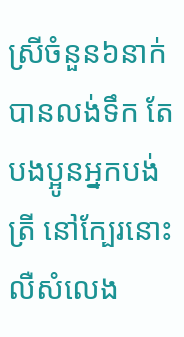ស្រីចំនួន៦នាក់ បានលង់ទឹក តែបងប្អូនអ្នកបង់ត្រី នៅក្បែរនោះលឺសំលេង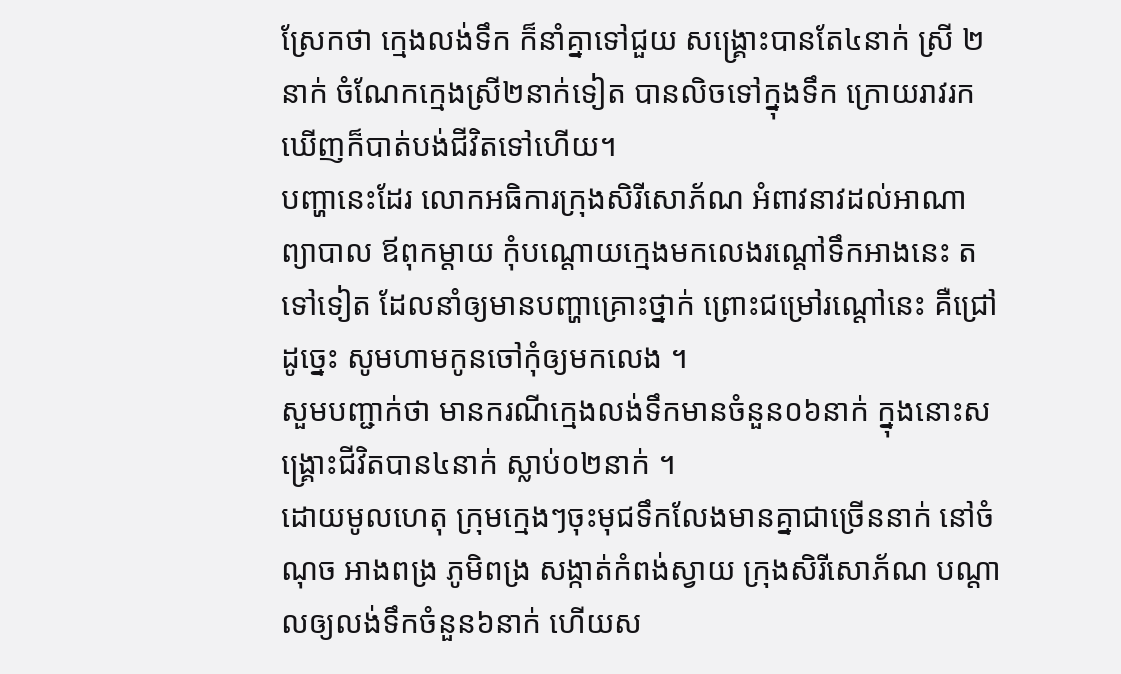ស្រែកថា ក្មេងលង់ទឹក ក៏នាំគ្នាទៅជួយ សង្រ្គោះបានតែ៤នាក់ ស្រី ២នាក់ ចំណែកក្មេងស្រី២នាក់ទៀត បានលិចទៅក្នុងទឹក ក្រោយរាវរកឃើញក៏បាត់បង់ជីវិតទៅហើយ។
បញ្ហានេះដែរ លោកអធិការក្រុងសិរីសោភ័ណ អំពាវនាវដល់អាណាព្យាបាល ឪពុកម្តាយ កុំបណ្តោយក្មេងមកលេងរណ្តៅទឹកអាងនេះ តទៅទៀត ដែលនាំឲ្យមានបញ្ហាគ្រោះថ្នាក់ ព្រោះជម្រៅរណ្តៅនេះ គឺជ្រៅ ដូច្នេះ សូមហាមកូនចៅកុំឲ្យមកលេង ។
សួមបញ្ជាក់ថា មានករណីក្មេងលង់ទឹកមានចំនួន០៦នាក់ ក្នុងនោះសង្គ្រោះជីវិតបាន៤នាក់ ស្លាប់០២នាក់ ។
ដោយមូលហេតុ ក្រុមក្មេងៗចុះមុជទឹកលែងមានគ្នាជាច្រើននាក់ នៅចំណុច អាងពង្រ ភូមិពង្រ សង្កាត់កំពង់ស្វាយ ក្រុងសិរីសោភ័ណ បណ្តាលឲ្យលង់ទឹកចំនួន៦នាក់ ហើយស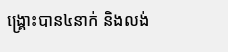ង្គ្រោះបាន៤នាក់ និងលង់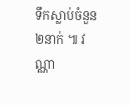ទឹកស្លាប់ចំនួន២នាក់ ៕ វណ្ណា